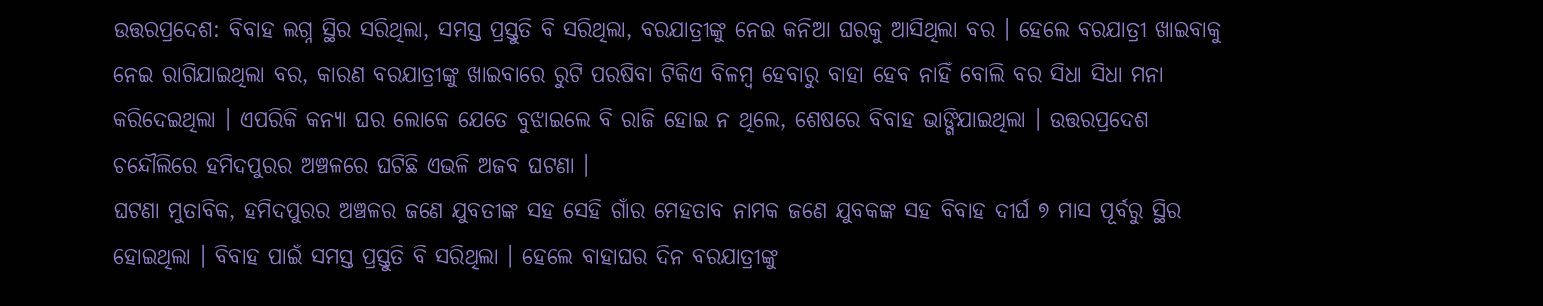ଉତ୍ତରପ୍ରଦେଶ: ବିବାହ ଲଗ୍ନ ସ୍ଥିର ସରିଥିଲା, ସମସ୍ତ ପ୍ରସ୍ତୁତି ବି ସରିଥିଲା, ବରଯାତ୍ରୀଙ୍କୁ ନେଇ କନିଆ ଘରକୁ ଆସିଥିଲା ବର । ହେଲେ ବରଯାତ୍ରୀ ଖାଇବାକୁ ନେଇ ରାଗିଯାଇଥିଲା ବର, କାରଣ ବରଯାତ୍ରୀଙ୍କୁ ଖାଇବାରେ ରୁଟି ପରଷିବା ଟିକିଏ ବିଳମ୍ବ ହେବାରୁ ବାହା ହେବ ନାହିଁ ବୋଲି ବର ସିଧା ସିଧା ମନା କରିଦେଇଥିଲା । ଏପରିକି କନ୍ୟା ଘର ଲୋକେ ଯେତେ ବୁଝାଇଲେ ବି ରାଜି ହୋଇ ନ ଥିଲେ, ଶେଷରେ ବିବାହ ଭାଙ୍ଗିଯାଇଥିଲା । ଉତ୍ତରପ୍ରଦେଶ ଚନ୍ଦୌଲିରେ ହମିଦପୁରର ଅଞ୍ଚଳରେ ଘଟିଛି ଏଭଳି ଅଜବ ଘଟଣା ।
ଘଟଣା ମୁତାବିକ, ହମିଦପୁରର ଅଞ୍ଚଳର ଜଣେ ଯୁବତୀଙ୍କ ସହ ସେହି ଗାଁର ମେହତାବ ନାମକ ଜଣେ ଯୁବକଙ୍କ ସହ ବିବାହ ଦୀର୍ଘ ୭ ମାସ ପୂର୍ବରୁ ସ୍ଥିର ହୋଇଥିଲା । ବିବାହ ପାଇଁ ସମସ୍ତ ପ୍ରସ୍ତୁତି ବି ସରିଥିଲା । ହେଲେ ବାହାଘର ଦିନ ବରଯାତ୍ରୀଙ୍କୁ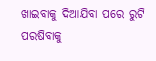ଖାଇବାକୁ ଦିଆଯିବା ପରେ ରୁଟି ପରଷିବାକୁ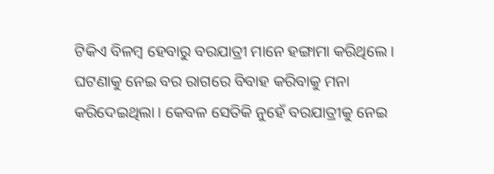ଟିକିଏ ବିଳମ୍ବ ହେବାରୁ ବରଯାତ୍ରୀ ମାନେ ହଙ୍ଗାମା କରିଥିଲେ । ଘଟଣାକୁ ନେଇ ବର ରାଗରେ ବିବାହ କରିବାକୁ ମନା କରିଦେଇଥିଲା । କେବଳ ସେତିକି ନୁହେଁ ବରଯାତ୍ରୀକୁ ନେଇ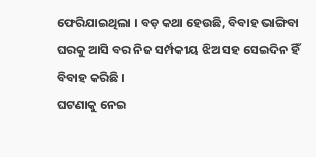ଫେରିଯାଇଥିଲା । ବଡ଼ କଥା ହେଉଛି, ବିବାହ ଭାଙ୍ଗିବା ଘରକୁ ଆସି ବର ନିଜ ସର୍ମ୍ପକୀୟ ଝିଅ ସହ ସେଇଦିନ ହିଁ ବିବାହ କରିଛି ।
ଘଟଣାକୁ ନେଇ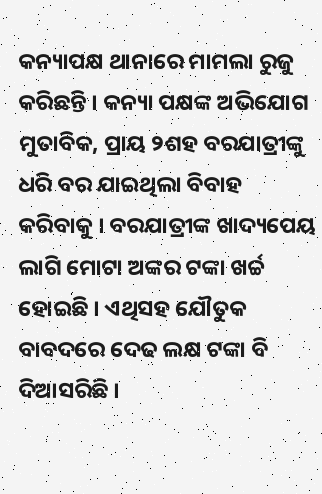କନ୍ୟାପକ୍ଷ ଥାନାରେ ମାମଲା ରୁଜୁ କରିଛନ୍ତି । କନ୍ୟା ପକ୍ଷଙ୍କ ଅଭିଯୋଗ ମୁତାବିକ, ପ୍ରାୟ ୨ଶହ ବରଯାତ୍ରୀଙ୍କୁ ଧରି ବର ଯାଇଥିଲା ବିବାହ କରିବାକୁ । ବରଯାତ୍ରୀଙ୍କ ଖାଦ୍ୟପେୟ ଲାଗି ମୋଟା ଅଙ୍କର ଟଙ୍କା ଖର୍ଚ୍ଚ ହୋଇଛି । ଏଥିସହ ଯୌତୁକ ବାବଦରେ ଦେଢ ଲକ୍ଷ ଟଙ୍କା ବି ଦିଆସରିଛି ।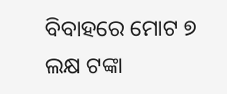ବିବାହରେ ମୋଟ ୭ ଲକ୍ଷ ଟଙ୍କା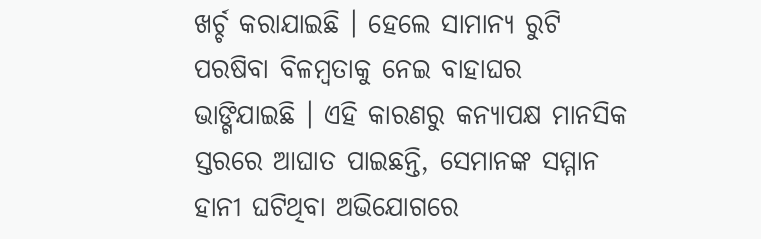ଖର୍ଚ୍ଚ କରାଯାଇଛି । ହେଲେ ସାମାନ୍ୟ ରୁଟି ପରଷିବା ବିଳମ୍ବତାକୁ ନେଇ ବାହାଘର ଭାଙ୍ଗିଯାଇଛି । ଏହି କାରଣରୁ କନ୍ୟାପକ୍ଷ ମାନସିକ ସ୍ତରରେ ଆଘାତ ପାଇଛନ୍ତି, ସେମାନଙ୍କ ସମ୍ମାନ ହାନୀ ଘଟିଥିବା ଅଭିଯୋଗରେ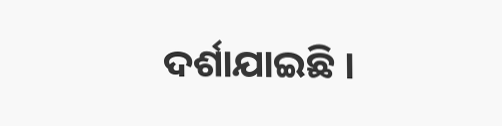ଦର୍ଶାଯାଇଛି ।